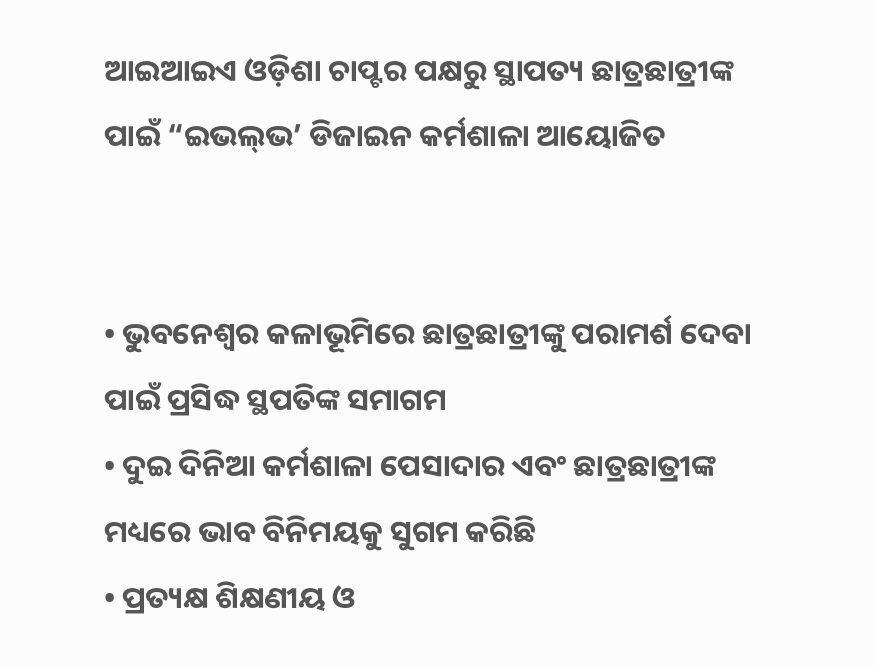ଆଇଆଇଏ ଓଡ଼ିଶା ଚାପ୍ଟର ପକ୍ଷରୁ ସ୍ଥାପତ୍ୟ ଛାତ୍ରଛାତ୍ରୀଙ୍କ ପାଇଁ “ଇଭଲ୍‌ଭ’ ଡିଜାଇନ କର୍ମଶାଳା ଆୟୋଜିତ


• ଭୁବନେଶ୍ୱର କଳାଭୂମିରେ ଛାତ୍ରଛାତ୍ରୀଙ୍କୁ ପରାମର୍ଶ ଦେବା ପାଇଁ ପ୍ରସିଦ୍ଧ ସ୍ଥପତିଙ୍କ ସମାଗମ
• ଦୁଇ ଦିନିଆ କର୍ମଶାଳା ପେସାଦାର ଏବଂ ଛାତ୍ରଛାତ୍ରୀଙ୍କ ମଧ୍ୟରେ ଭାବ ବିନିମୟକୁ ସୁଗମ କରିଛି
• ପ୍ରତ୍ୟକ୍ଷ ଶିକ୍ଷଣୀୟ ଓ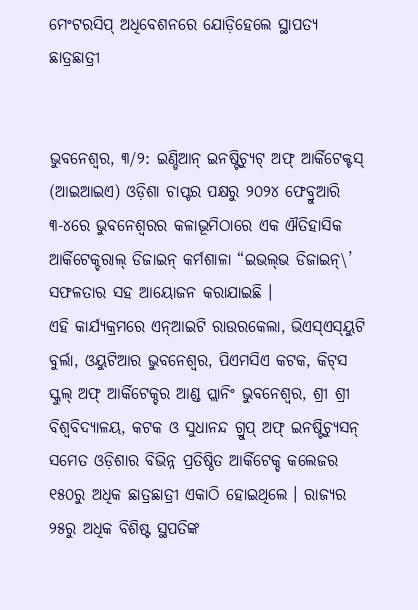ମେଂଟରସିପ୍ ଅଧିବେଶନରେ ଯୋଡ଼ିହେଲେ ସ୍ଥାପତ୍ୟ ଛାତ୍ରଛାତ୍ରୀ


ଭୁବନେଶ୍ୱର, ୩/୨: ଇଣ୍ଡିଆନ୍ ଇନଷ୍ଟିଚ୍ୟୁଟ୍ ଅଫ୍ ଆର୍କିଟେକ୍ଟସ୍ (ଆଇଆଇଏ) ଓଡ଼ିଶା ଚାପ୍ଟର ପକ୍ଷରୁ ୨୦୨୪ ଫେବ୍ରୁଆରି ୩-୪ରେ ଭୁବନେଶ୍ୱରର କଳାଭୂମିଠାରେ ଏକ ଐତିହାସିକ ଆର୍କିଟେକ୍ଚରାଲ୍ ଡିଜାଇନ୍ କର୍ମଶାଳା “ଇଭଲ୍‌ଭ ଡିଜାଇନ୍‌\’ ସଫଳତାର ସହ ଆୟୋଜନ କରାଯାଇଛି ।
ଏହି କାର୍ଯ୍ୟକ୍ରମରେ ଏନ୍‌ଆଇଟି ରାଉରକେଲା, ଭିଏସ୍‌ଏସ୍‌ୟୁଟି ବୁର୍ଲା, ଓୟୁଟିଆର ଭୁବନେଶ୍ୱର, ପିଏମସିଏ କଟକ, କିଟ୍‌ସ ସ୍କୁଲ୍ ଅଫ୍ ଆର୍କିଟେକ୍ଚର ଆଣ୍ଡ ପ୍ଲାନିଂ ଭୁବନେଶ୍ୱର, ଶ୍ରୀ ଶ୍ରୀ ବିଶ୍ୱବିଦ୍ୟାଳୟ, କଟକ ଓ ସୁଧାନନ୍ଦ ଗ୍ରୁପ୍ ଅଫ୍ ଇନଷ୍ଟିଚ୍ୟୁସନ୍ ସମେତ ଓଡ଼ିଶାର ବିଭିନ୍ନ ପ୍ରତିଷ୍ଠିତ ଆର୍କିଟେକ୍ଚ କଲେଜର ୧୫୦ରୁ ଅଧିକ ଛାତ୍ରଛାତ୍ରୀ ଏକାଠି ହୋଇଥିଲେ । ରାଜ୍ୟର ୨୫ରୁ ଅଧିକ ବିଶିଷ୍ଟ ସ୍ଥପତିଙ୍କ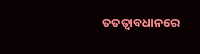ତତତ୍ୱାବଧାନରେ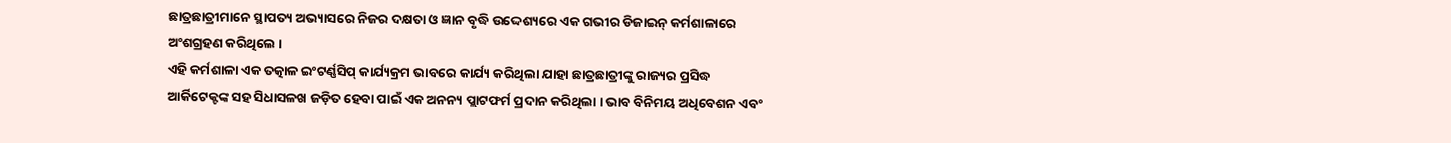ଛାତ୍ରଛାତ୍ରୀମାନେ ସ୍ଥାପତ୍ୟ ଅଭ୍ୟାସରେ ନିଜର ଦକ୍ଷତା ଓ ଜ୍ଞାନ ବୃଦ୍ଧି ଉଦ୍ଦେଶ୍ୟରେ ଏକ ଗଭୀର ଡିଜାଇନ୍ କର୍ମଶାଳାରେ ଅଂଶଗ୍ରହଣ କରିଥିଲେ ।
ଏହି କର୍ମଶାଳା ଏକ ତତ୍କାଳ ଇଂଟର୍ଣ୍ଣସିପ୍ କାର୍ଯ୍ୟକ୍ରମ ଭାବରେ କାର୍ଯ୍ୟ କରିଥିଲା ଯାହା ଛାତ୍ରଛାତ୍ରୀଙ୍କୁ ରାଜ୍ୟର ପ୍ରସିଦ୍ଧ ଆର୍କିଟେକ୍ଟଙ୍କ ସହ ସିଧାସଳଖ ଜଡ଼ିତ ହେବା ପାଇଁ ଏକ ଅନନ୍ୟ ପ୍ଲାଟଫର୍ମ ପ୍ରଦାନ କରିଥିଲା । ଭାବ ବିନିମୟ ଅଧିବେଶନ ଏବଂ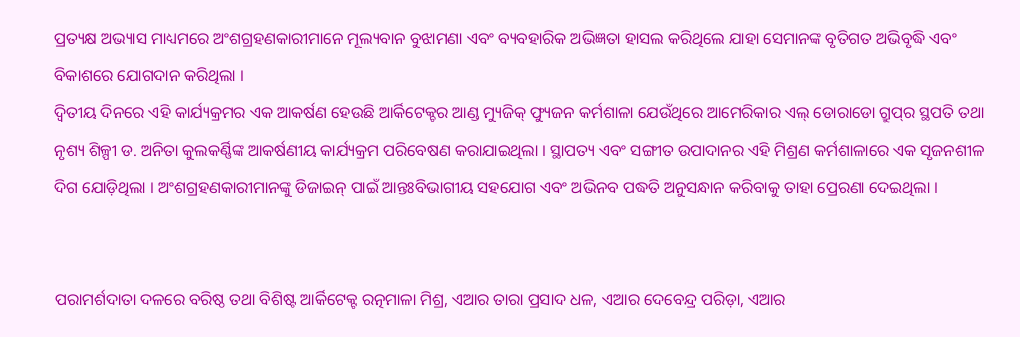ପ୍ରତ୍ୟକ୍ଷ ଅଭ୍ୟାସ ମାଧ୍ୟମରେ ଅଂଶଗ୍ରହଣକାରୀମାନେ ମୂଲ୍ୟବାନ ବୁଝାମଣା ଏବଂ ବ୍ୟବହାରିକ ଅଭିଜ୍ଞତା ହାସଲ କରିଥିଲେ ଯାହା ସେମାନଙ୍କ ବୃତିଗତ ଅଭିବୃଦ୍ଧି ଏବଂ ବିକାଶରେ ଯୋଗଦାନ କରିଥିଲା ।
ଦ୍ୱିତୀୟ ଦିନରେ ଏହି କାର୍ଯ୍ୟକ୍ରମର ଏକ ଆକର୍ଷଣ ହେଉଛି ଆର୍କିଟେକ୍ଚର ଆଣ୍ଡ ମ୍ୟୁଜିକ୍ ଫ୍ୟୁଜନ କର୍ମଶାଳା ଯେଉଁଥିରେ ଆମେରିକାର ଏଲ୍ ଡୋରାଡୋ ଗ୍ରୁପ୍‌ର ସ୍ଥପତି ତଥା ନୃଶ୍ୟ ଶିଳ୍ପୀ ଡ. ଅନିତା କୁଲକର୍ଣ୍ଣିଙ୍କ ଆକର୍ଷଣୀୟ କାର୍ଯ୍ୟକ୍ରମ ପରିବେଷଣ କରାଯାଇଥିଲା । ସ୍ଥାପତ୍ୟ ଏବଂ ସଙ୍ଗୀତ ଉପାଦାନର ଏହି ମିଶ୍ରଣ କର୍ମଶାଳାରେ ଏକ ସୃଜନଶୀଳ ଦିଗ ଯୋଡ଼ିଥିଲା । ଅଂଶଗ୍ରହଣକାରୀମାନଙ୍କୁ ଡିଜାଇନ୍ ପାଇଁ ଆନ୍ତଃବିଭାଗୀୟ ସହଯୋଗ ଏବଂ ଅଭିନବ ପଦ୍ଧତି ଅନୁସନ୍ଧାନ କରିବାକୁ ତାହା ପ୍ରେରଣା ଦେଇଥିଲା ।


ପରାମର୍ଶଦାତା ଦଳରେ ବରିଷ୍ଠ ତଥା ବିଶିଷ୍ଟ ଆର୍କିଟେକ୍ଟ ରତ୍ନମାଳା ମିଶ୍ର, ଏଆର ତାରା ପ୍ରସାଦ ଧଳ, ଏଆର ଦେବେନ୍ଦ୍ର ପରିଡ଼ା, ଏଆର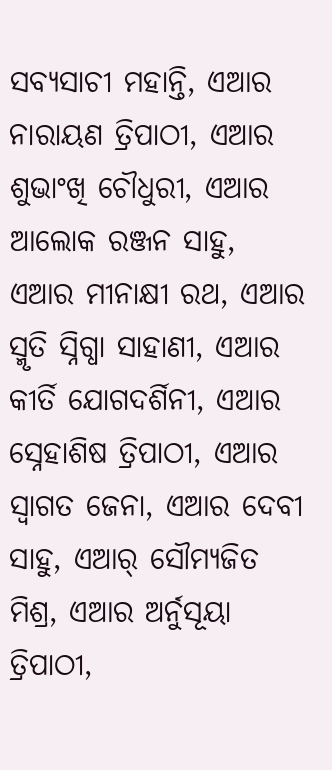ସବ୍ୟସାଚୀ ମହାନ୍ତି, ଏଆର ନାରାୟଣ ତ୍ରିପାଠୀ, ଏଆର ଶୁଭାଂଖି ଚୌଧୁରୀ, ଏଆର ଆଲୋକ ରଞ୍ଜନ ସାହୁ, ଏଆର ମୀନାକ୍ଷୀ ରଥ, ଏଆର ସ୍ମୃତି ସ୍ନିଗ୍ଧା ସାହାଣୀ, ଏଆର କୀର୍ତି ଯୋଗଦର୍ଶିନୀ, ଏଆର ସ୍ନେହାଶିଷ ତ୍ରିପାଠୀ, ଏଆର ସ୍ୱାଗତ ଜେନା, ଏଆର ଦେବୀ ସାହୁ, ଏଆର୍ ସୌମ୍ୟଜିତ ମିଶ୍ର, ଏଆର ଅର୍ନୁସୂୟା ତ୍ରିପାଠୀ,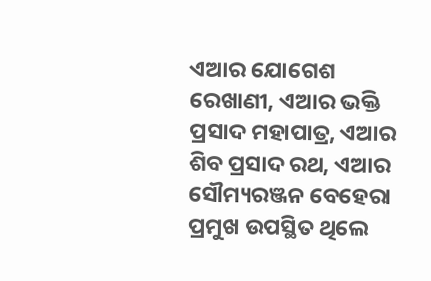ଏଆର ଯୋଗେଶ ରେଖାଣୀ, ଏଆର ଭକ୍ତି ପ୍ରସାଦ ମହାପାତ୍ର, ଏଆର ଶିବ ପ୍ରସାଦ ରଥ, ଏଆର ସୌମ୍ୟରଞ୍ଜନ ବେହେରା ପ୍ରମୁଖ ଉପସ୍ଥିତ ଥିଲେ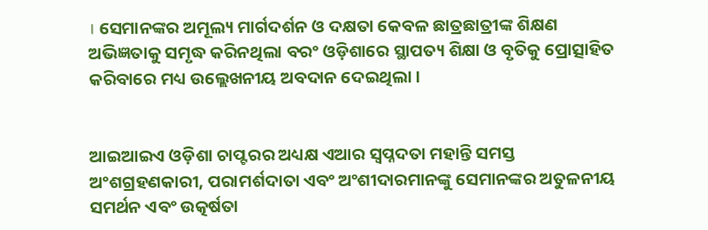। ସେମାନଙ୍କର ଅମୂଲ୍ୟ ମାର୍ଗଦର୍ଶନ ଓ ଦକ୍ଷତା କେବଳ ଛାତ୍ରଛାତ୍ରୀଙ୍କ ଶିକ୍ଷଣ ଅଭିଜ୍ଞତାକୁ ସମୃଦ୍ଧ କରିନଥିଲା ବରଂ ଓଡ଼ିଶାରେ ସ୍ଥାପତ୍ୟ ଶିକ୍ଷା ଓ ବୃତିକୁ ପ୍ରୋତ୍ସାହିତ କରିବାରେ ମଧ୍ୟ ଉଲ୍ଲେଖନୀୟ ଅବଦାନ ଦେଇଥିଲା ।


ଆଇଆଇଏ ଓଡ଼ିଶା ଚାପ୍ଟରର ଅଧ୍ୟକ୍ଷ ଏଆର ସ୍ୱପ୍ନଦତା ମହାନ୍ତି ସମସ୍ତ ଅଂଶଗ୍ରହଣକାରୀ, ପରାମର୍ଶଦାତା ଏବଂ ଅଂଶୀଦାରମାନଙ୍କୁ ସେମାନଙ୍କର ଅତୁଳନୀୟ ସମର୍ଥନ ଏବଂ ଉତ୍କର୍ଷତା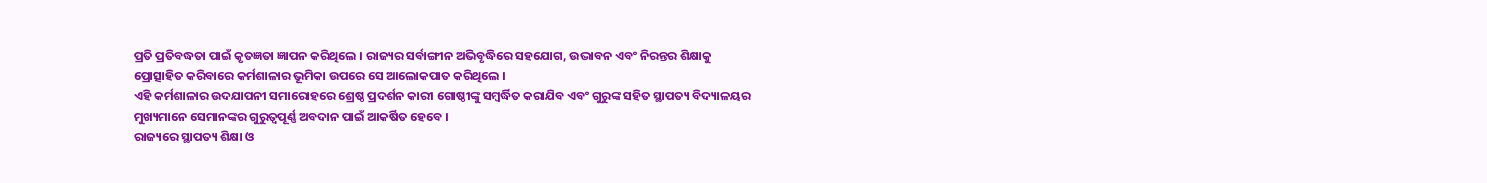ପ୍ରତି ପ୍ରତିବଦ୍ଧତା ପାଇଁ କୃତଜ୍ଞତା ଜ୍ଞାପନ କରିଥିଲେ । ରାଜ୍ୟର ସର୍ବାଙ୍ଗୀନ ଅଭିବୃଦ୍ଧିରେ ସହଯୋଗ, ଉଦ୍ଭାବନ ଏବଂ ନିରନ୍ତର ଶିକ୍ଷାକୁ ପ୍ରୋତ୍ସାହିତ କରିବାରେ କର୍ମଶାଳାର ଭୂମିକା ଉପରେ ସେ ଆଲୋକପାତ କରିଥିଲେ ।
ଏହି କର୍ମଶାଳାର ଉଦଯାପନୀ ସମାରୋହରେ ଶ୍ରେଷ୍ଠ ପ୍ରଦର୍ଶନ କାରୀ ଗୋଷ୍ଠୀଙ୍କୁ ସମ୍ବର୍ଦ୍ଧିତ କରାଯିବ ଏବଂ ଗୁରୁଙ୍କ ସହିତ ସ୍ଥାପତ୍ୟ ବିଦ୍ୟାଳୟର ମୁଖ୍ୟମାନେ ସେମାନଙ୍କର ଗୁରୁତ୍ୱପୂର୍ଣ୍ଣ ଅବଦାନ ପାଇଁ ଆକର୍ଷିତ ହେବେ ।
ରାଜ୍ୟରେ ସ୍ଥାପତ୍ୟ ଶିକ୍ଷା ଓ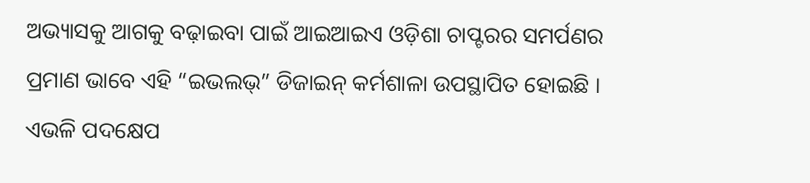ଅଭ୍ୟାସକୁ ଆଗକୁ ବଢ଼ାଇବା ପାଇଁ ଆଇଆଇଏ ଓଡ଼ିଶା ଚାପ୍ଟରର ସମର୍ପଣର ପ୍ରମାଣ ଭାବେ ଏହି “ଇଭଲଭ୍‌” ଡିଜାଇନ୍ କର୍ମଶାଳା ଉପସ୍ଥାପିତ ହୋଇଛି । ଏଭଳି ପଦକ୍ଷେପ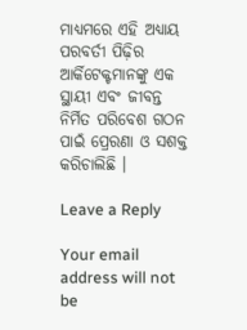ମାଧ୍ୟମରେ ଏହି ଅଧ୍ୟାୟ ପରବର୍ତୀ ପିଢ଼ିର ଆର୍କିଟେକ୍ଟମାନଙ୍କୁ ଏକ ସ୍ଥାୟୀ ଏବଂ ଜୀବନ୍ତ ନିର୍ମିତ ପରିବେଶ ଗଠନ ପାଇଁ ପ୍ରେରଣା ଓ ସଶକ୍ତ କରିଚାଲିଛି ।

Leave a Reply

Your email address will not be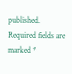published. Required fields are marked *